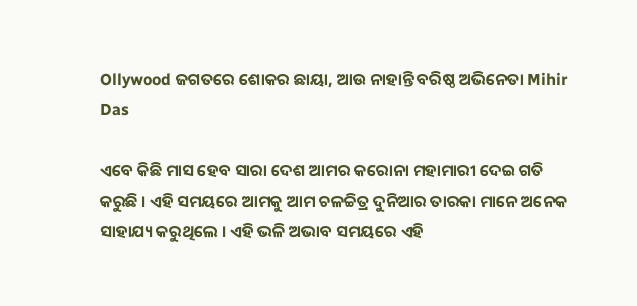Ollywood ଜଗତରେ ଶୋକର ଛାୟା, ଆଉ ନାହାନ୍ତି ବରିଷ୍ଠ ଅଭିନେତା Mihir Das

ଏବେ କିଛି ମାସ ହେବ ସାରା ଦେଶ ଆମର କରୋନା ମହାମାରୀ ଦେଇ ଗତି କରୁଛି । ଏହି ସମୟରେ ଆମକୁ ଆମ ଚଳଚ୍ଚିତ୍ର ଦୁନିଆର ତାରକା ମାନେ ଅନେକ ସାହାଯ୍ୟ କରୁଥିଲେ । ଏହି ଭଳି ଅଭାବ ସମୟରେ ଏହି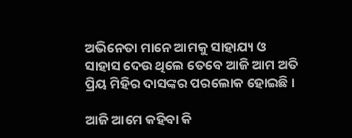ଅଭିନେତା ମାନେ ଆମକୁ ସାହାଯ୍ୟ ଓ ସାହାସ ଦେଉ ଥିଲେ ତେବେ ଆଜି ଆମ ଅତି ପ୍ରିୟ ମିହିର ଦାସଙ୍କର ପରଲୋକ ହୋଇଛି ।

ଆଜି ଆମେ କହିବା କି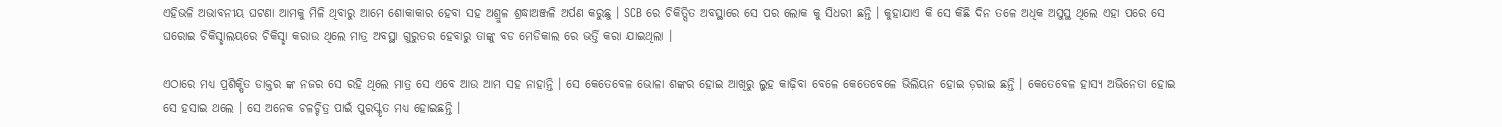ଏହିଭଳି ଅଭାବନୀୟ ଘଟଣା ଆମକୁ ମିଳି ଥିବାରୁ ଆମେ ଶୋକାକାର ହେବା ସହ ଅଶ୍ରୁଳ ଶ୍ରଦ୍ଧାଅଞ୍ଜଳି ଅର୍ପଣ କରୁଛୁ । SCB ରେ ଚିକିତ୍ସିତ ଅବସ୍ଥାରେ ସେ ପର ଲୋକ କୁ ସିଧରୀ ଛନ୍ତି । କୁହାଯାଏ କି ସେ କିଛି ଦିନ ତଳେ ଅଧିକ ଅସୁସ୍ଥ ଥିଲେ ଏହା ପରେ ସେ ଘରୋଇ ଚିକିସ୍ଛାଲୟରେ ଚିକିସ୍ଛା କରାଉ ଥିଲେ ମାତ୍ର ଅବସ୍ଥା ଗୁରୁତର ହେବାରୁ ତାଙ୍କୁ ବଡ ମେଡିକାଲ ରେ ଭର୍ତ୍ତି କରା ଯାଇଥିଲା ।

ଏଠାରେ ମଧ୍ୟ ପ୍ରଶିକ୍ଷିତ ଡାକ୍ତର ଙ୍କ ନଜର ସେ ରହି ଥିଲେ ମାତ୍ର ସେ ଏବେ ଆଉ ଆମ ସହ ନାହାନ୍ତି । ସେ କେତେବେଳ ଭୋଳା ଶଙ୍କର ହୋଇ ଆଖିରୁ ଲୁହ କାଢ଼ିବା ବେଳେ କେତେବେଳେ ଭିଲିୟନ ହୋଇ ଡ଼ରାଇ ଛନ୍ତି । କେତେବେଳ ହାସ୍ୟ ଅଭିନେତା ହୋଇ ସେ ହସାଇ ଥଲେ । ସେ ଅନେକ ଚଳଚ୍ଚିତ୍ର ପାଇଁ ପୁରସ୍କୃତ ମଧ୍ୟ ହୋଇଛନ୍ତି ।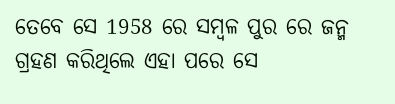ତେବେ ସେ 1958 ରେ ସମ୍ବଳ ପୁର ରେ ଜନ୍ମ ଗ୍ରହଣ କରିଥିଲେ ଏହା ପରେ ସେ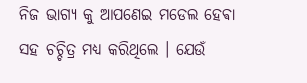ନିଜ ଭାଗ୍ୟ କୁ ଆପଣେଇ ମଡେଲ ହେଵା ସହ ଚଚ୍ଚିତ୍ର ମଧ୍ୟ କରିଥିଲେ । ଯେଉଁ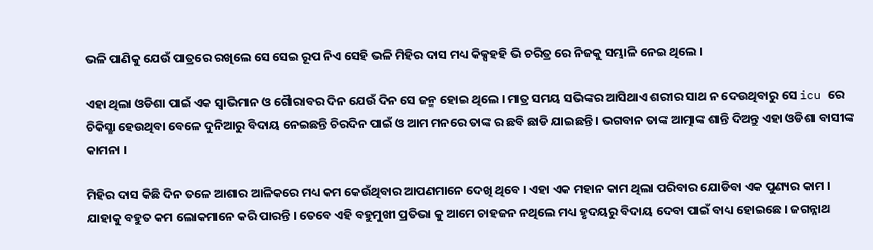ଭଳି ପାଣିକୁ ଯେଉଁ ପାତ୍ରରେ ରଖିଲେ ସେ ସେଇ ରୂପ ନିଏ ସେହି ଭଳି ମିହିର ଦାସ ମଧ୍ୟ କିକ୍ସହହି ଭି ଚରିତ୍ର ରେ ନିଜକୁ ସମ୍ଭାଳି ନେଇ ଥିଲେ ।

ଏହା ଥିଲା ଓଡିଶା ପାଇଁ ଏକ ସ୍ୱାଭିମାନ ଓ ଗୋୖରାବର ଦିନ ଯେଉଁ ଦିନ ସେ ଜନ୍ମ ହୋଇ ଥିଲେ । ମାତ୍ର ସମୟ ସଭିଙ୍କର ଆସିଥାଏ ଶରୀର ସାଥ ନ ଦେଉଥିବାରୁ ସେ icu ରେ ଚିକିସ୍ଛା ହେଉଥିବା ବେଳେ ଦୁନିଆରୁ ବିଦାୟ ନେଇଛନ୍ତି ଚିରଦିନ ପାଇଁ ଓ ଆମ ମନରେ ତାଙ୍କ ର ଛବି ଛାଡି ଯାଇଛନ୍ତି । ଭଗବାନ ତାଙ୍କ ଆତ୍ମାଙ୍କ ଶାନ୍ତି ଦିଅନ୍ତୁ ଏହା ଓଡିଶା ବାସୀଙ୍କ କାମନା ।

ମିହିର ଦାସ କିଛି ଦିନ ତଳେ ଆଶାର ଆଳିକରେ ମଧ୍ୟ କମ କେଉଁଥିବାର ଆପଣମାନେ ଦେଖି ଥିବେ । ଏହା ଏକ ମହାନ କାମ ଥିଲା ପରିବାର ଯୋଡିବା ଏକ ପୁଣ୍ୟର କାମ । ଯାହାକୁ ବହୁତ କମ ଲୋକମାନେ କରି ପାରନ୍ତି । ତେବେ ଏହି ବହୁମୁଖୀ ପ୍ରତିଭା କୁ ଆମେ ଚାହଜନ ନଥିଲେ ମଧ୍ୟ ହୃଦୟରୁ ବିଦାୟ ଦେବା ପାଇଁ ବାଧ୍ୟ ହୋଇଛେ । ଜଗନ୍ନାଥ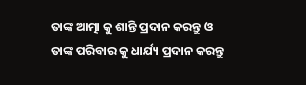ତାଙ୍କ ଆତ୍ମା କୁ ଶାନ୍ତି ପ୍ରଦାନ କରନ୍ତୁ ଓ ତାଙ୍କ ପରିବାର କୁ ଧାର୍ଯ୍ୟ ପ୍ରଦାନ କରନ୍ତୁ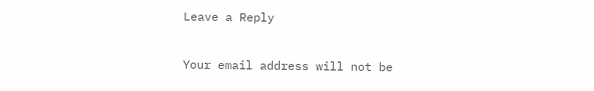Leave a Reply

Your email address will not be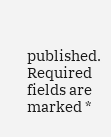published. Required fields are marked *